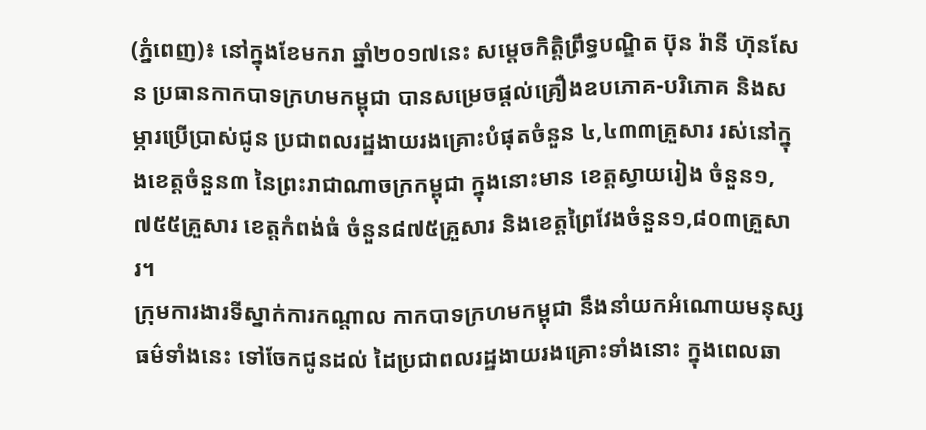(ភ្នំពេញ)៖ នៅក្នុងខែមករា ឆ្នាំ២០១៧នេះ សម្តេចកិត្តិព្រឹទ្ធបណ្ឌិត ប៊ុន រ៉ានី ហ៊ុនសែន ប្រធានកាកបាទក្រហមកម្ពុជា បានសម្រេចផ្តល់គ្រឿងឧបភោគ-បរិភោគ និងសម្ភារប្រើប្រាស់ជូន ប្រជាពលរដ្ឋងាយរងគ្រោះបំផុតចំនួន ៤,៤៣៣គ្រួសារ រស់នៅក្នុងខេត្តចំនួន៣ នៃព្រះរាជាណាចក្រកម្ពុជា ក្នុងនោះមាន ខេត្តស្វាយរៀង ចំនួន១,៧៥៥គ្រួសារ ខេត្តកំពង់ធំ ចំនួន៨៧៥គ្រួសារ និងខេត្តព្រៃវែងចំនួន១,៨០៣គ្រួសារ។
ក្រុមការងារទីស្នាក់ការកណ្តាល កាកបាទក្រហមកម្ពុជា នឹងនាំយកអំណោយមនុស្សធម៌ទាំងនេះ ទៅចែកជូនដល់ ដៃប្រជាពលរដ្ឋងាយរងគ្រោះទាំងនោះ ក្នុងពេលឆា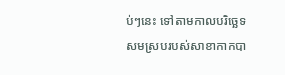ប់ៗនេះ ទៅតាមកាលបរិច្ឆេទ សមស្របរបស់សាខាកាកបា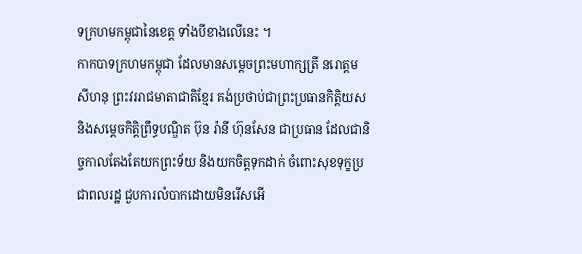ទក្រហមកម្ពុជានៃខេត្ត ទាំងបីខាងលើនេះ ។
កាកបាទក្រហមកម្ពុជា ដែលមានសម្តេចព្រះមហាក្សត្រី នរោត្តម សីហនុ ព្រះវររាជមាតាជាតិខ្មែរ គង់ប្រថាប់ជាព្រះប្រធានកិត្តិយស និងសម្តេចកិត្តិព្រឹទ្ធបណ្ឌិត ប៊ុន រ៉ានី ហ៊ុនសែន ជាប្រធាន ដែលជានិច្ចកាលតែងតែយកព្រះទ័យ និងយកចិត្តទុកដាក់ ចំពោះសុខទុក្ខប្រជាពលរដ្ឋ ជួបការលំបាកដោយមិនរើសអើ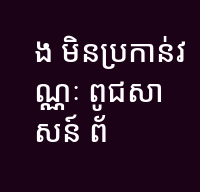ង មិនប្រកាន់វណ្ណៈ ពូជសាសន៍ ព័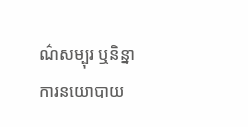ណ៌សម្បុរ ឬនិន្នាការនយោបាយ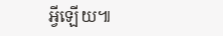អ្វីឡើយ៕